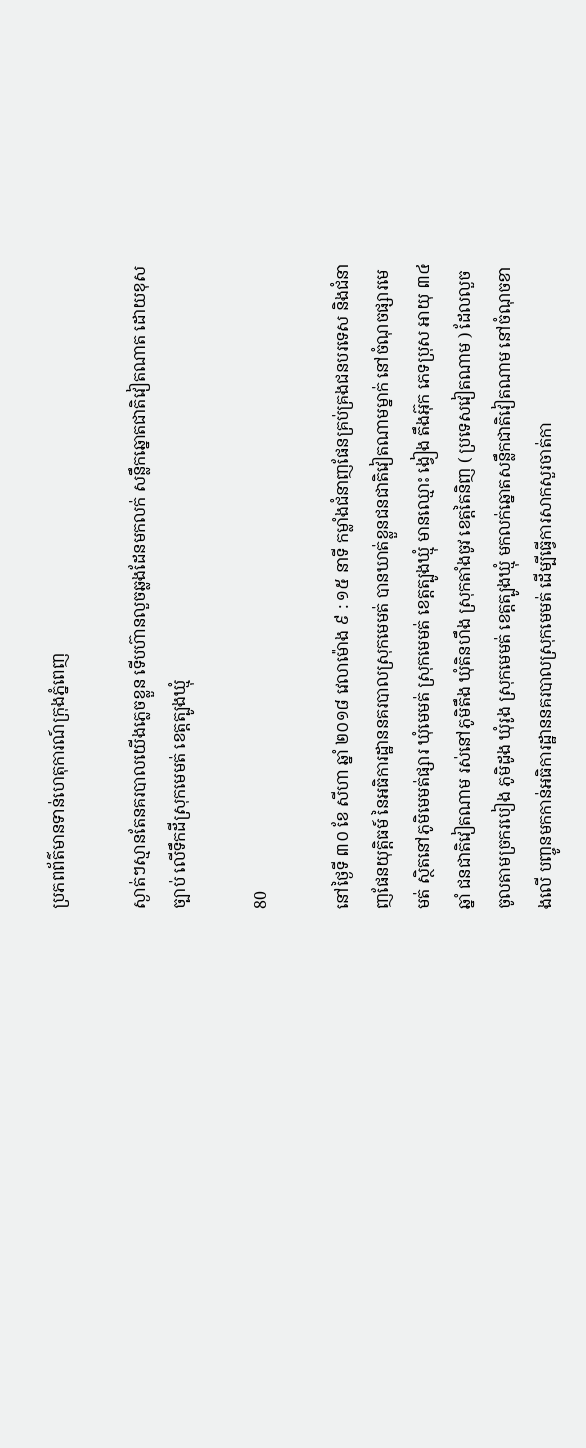ប្រភពព័ត៌មានទាន់ហេតុការណ៍ក្រុងភ្នំពេញ

ស្ងាត់ៗស្មានតែនគរបាលយើងភ្លេចខ្លួន ទើបហ៊ានលួចឆ្លងដែនមកលក់ សន្លឹកឆ្នោតជាតិវៀតណាត ដោយខុសច្បាប់ លើទឹកដីស្រុកមេមត់ ខេត្តត្បូងឃ្មុំ

80

នៅថ្ងៃទី ៣០ ខែ សីហា ឆ្នាំ ២០១៨ វេលាម៉ោង ៩ : ១៥ នាទី កម្លាំងជំនាញផែនគ្រប់គ្រងជនបរទេស និងជំនាញផែនយុត្តិធម៍ នៃអធិការដ្ឋាននគរបាលស្រុកមេមត់ បានឃាត់ខ្លួនជនជាតិវៀតណាមម្នាក់ នៅចំណុចផ្សារមេមត់ ស្ថិតនៅភូមិមេមត់ផ្សារ ឃុំមេមត់ ស្រុកមេមត់ ខេត្តត្បូងឃ្មុំ មានឈ្មោះ ង្វៀង តឹងអ៊ុក ភេទប្រុស អាយុ ៣៤ ឆ្នាំ ជនជាតិវៀតណាម រស់នៅភូមិតឹង ឃុំតិនហឹង ស្រុកតាំងចូវ ខេត្តតៃនិញ ( ប្រទេសវៀតណាម ) ដែលលួចចូលតាមច្រករបៀង ភូមិដូង ឃុំរូង ស្រុកមេមត់ ខេត្តត្បូងឃ្មុំ មកលក់ឆ្នោតសន្លឹកជាតិវៀតណាម នៅចំណុចខាងលើ បញ្ចូនមកកាន់អធិការដ្ឋាននគរបាលស្រុកមេមត់ ដើម្បីធ្វើការសាកសួរចាត់កា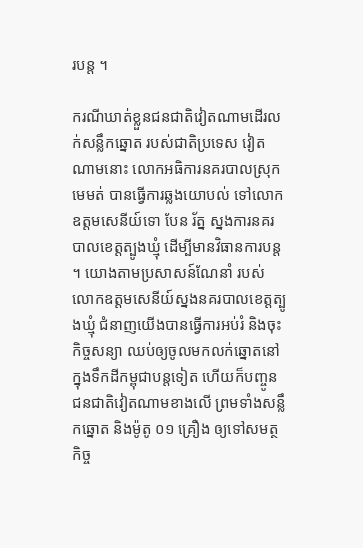របន្ត ។

ករណីឃាត់ខ្លួនជនជាតិវៀតណាមដើរលក់សន្លឹកឆ្នោត របស់ជាតិប្រទេស វៀតណាមនោះ លោកអធិការនគរបាលស្រុកមេមត់ បានធ្វើការឆ្លងយោបល់ ទៅលោកឧត្តមសេនីយ៍ទោ បែន រ័ត្ន ស្នងការនគរបាលខេត្តត្បូងឃ្មុំ ដើម្បីមានវិធានការបន្ត ។ យោងតាមប្រសាសន៍ណែនាំ របស់លោកឧត្តមសេនីយ៍ស្នងនគរបាលខេត្តត្បូងឃ្មុំ ជំនាញយើងបានធ្វើការអប់រំ និងចុះកិច្ចសន្យា ឈប់ឲ្យចូលមកលក់ឆ្នោតនៅក្នុងទឹកដីកម្ពុជាបន្តទៀត ហើយក៏បញ្ចូនជនជាតិវៀតណាមខាងលើ ព្រមទាំងសន្លឹកឆ្នោត និងម៉ូតូ ០១ គ្រឿង ឲ្យទៅសមត្ថកិច្ច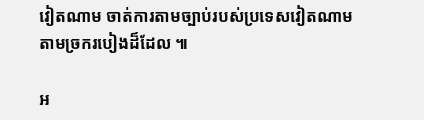វៀតណាម ចាត់ការតាមច្បាប់របស់ប្រទេសវៀតណាម តាមច្រករបៀងដ៏ដែល ៕

អ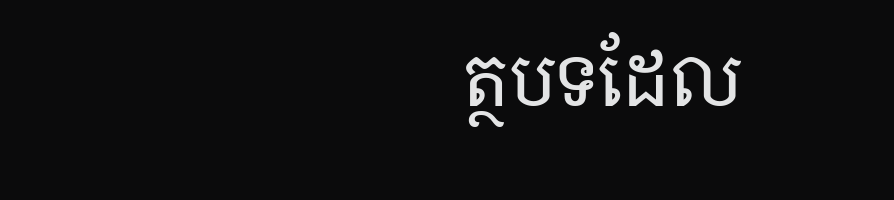ត្ថបទដែល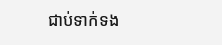ជាប់ទាក់ទង